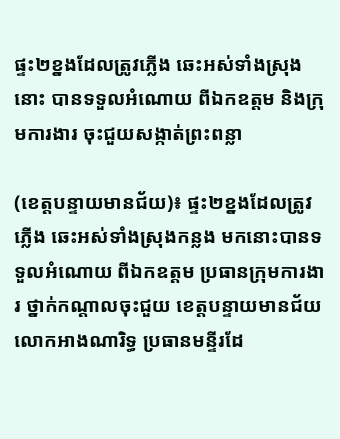ផ្ទះ២ខ្នងដែលត្រូវភ្លើង ឆេះអស់ទាំងស្រុងនោះ បានទទួលអំណោយ ពីឯកឧត្តម និងក្រុមការងារ ចុះជួយសង្កាត់ព្រះពន្លា

(ខេត្តបន្ទាយមានជ័យ)៖ ផ្ទះ២ខ្នងដែលត្រូវភ្លើង ឆេះអស់ទាំងស្រុងកន្លង មកនោះបានទទួលអំណោយ ពីឯកឧត្តម ប្រធានក្រុមការងារ ថ្នាក់កណ្តាលចុះជួយ ខេត្តបន្ទាយមានជ័យ លោកអាងណារិទ្ធ ប្រធានមន្ទីរដែ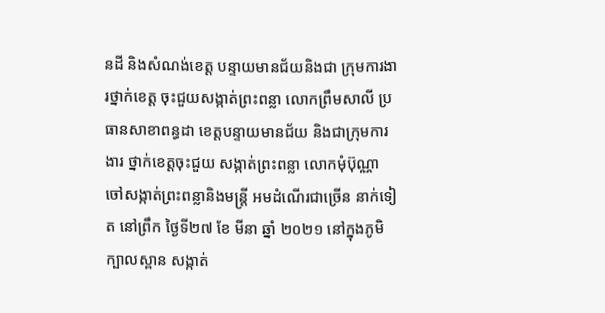នដី និងសំណង់ខេត្ត បន្ទាយមានជ័យនិងជា ក្រុមការងារថ្នាក់ខេត្ត ចុះជួយសង្កាត់ព្រះពន្លា លោកព្រឹមសាលី ប្រធានសាខាពន្ធដា ខេត្តបន្ទាយមានជ័យ និងជាក្រុមការងារ ថ្នាក់ខេត្តចុះជួយ សង្កាត់ព្រះពន្លា លោកមុំប៊ុណ្ណា ចៅសង្កាត់ព្រះពន្លានិងមន្ត្រី អមដំណើរជាច្រើន នាក់ទៀត នៅព្រឹក ថ្ងៃទី២៧ ខែ មីនា ឆ្នាំ ២០២១ នៅក្នុងភូមិក្បាលស្ពាន សង្កាត់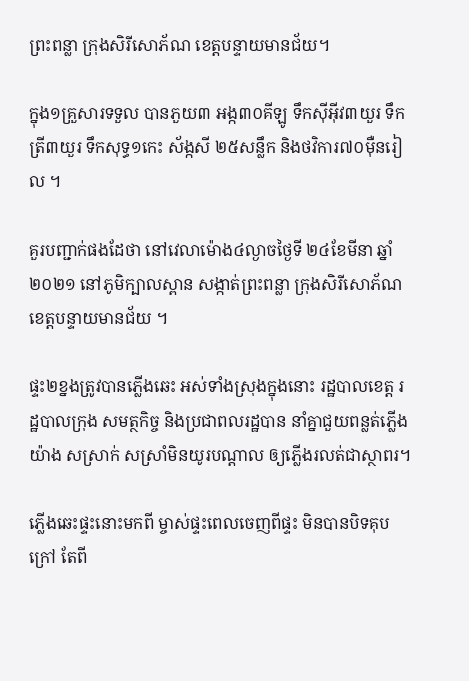ព្រះពន្លា ក្រុងសិរីសោភ័ណ ខេត្តបន្ទាយមានជ័យ។

ក្នុង១គ្រួសារទទួល បានភួយ៣ អង្ក៣០គីឡូ ទឹកសុីអុីវ៣យួរ ទឹកត្រី៣យួរ ទឹកសុទ្ធ១កេះ ស័ង្កសី ២៥សន្លឹក និងថវិការ៧០ម៉ឺនរៀល ។

គួរបញ្ជាក់ផងដែថា នៅវេលាម៉ោង៤ល្ងាចថ្ងៃទី ២៤ខែមីនា ឆ្នាំ២០២១ នៅភូមិក្បាលស្ពាន សង្កាត់ព្រះពន្លា ក្រុងសិរីសោភ័ណ ខេត្តបន្ទាយមានជ័យ ។

ផ្ទះ២ខ្នងត្រូវបានភ្លើងឆេះ អស់ទាំងស្រុងក្នុងនោះ រដ្ឋបាលខេត្ត រដ្ឋបាលក្រុង សមត្ថកិច្ច និងប្រជាពលរដ្ឋបាន នាំគ្នាជួយពន្លត់ភ្លើងយ៉ាង សស្រាក់ សស្រាំមិនយូរបណ្តាល ឲ្យភ្លើងរលត់ជាស្ថាពរ។

ភ្លើងឆេះផ្ទះនោះមកពី ម្ចាស់ផ្ទះពេលចេញពីផ្ទះ មិនបានបិទគុបក្រៅ តែពី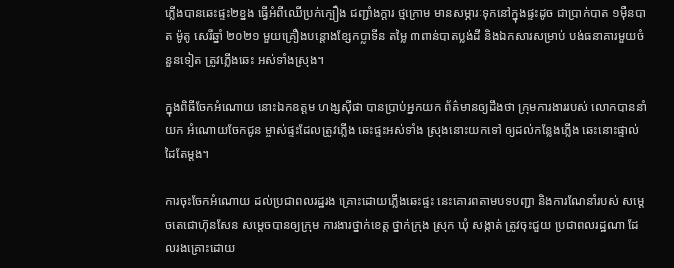ភ្លើងបានឆេះផ្ទះ២ខ្នង ធ្វើអំពីឈើប្រក់ក្បឿង ជញ្ជាំងក្តារ ថ្មក្រោម មានសម្ភារៈទុកនៅក្នុងផ្ទះដូច ជាប្រាក់បាត ១ម៉ឺនបាត ម៉ូតូ សេរីឆ្នាំ ២០២១ មួយគ្រឿងបន្តោងខ្សែកប្លាទីន តម្លៃ ៣ពាន់បាតប្លង់ដី និងឯកសារសម្រាប់ បង់ធនាគារមួយចំនួនទៀត ត្រូវភ្លើងឆេះ អស់ទាំងស្រុង។

ក្នុងពិធីចែកអំណោយ នោះឯកឧត្តម ហង្សសុីផា បានប្រាប់អ្នកយក ព័ត៌មានឲ្យដឹងថា ក្រុមការងាររបស់ លោកបាននាំយក អំណោយចែកជូន ម្ចាស់ផ្ទះដែលត្រូវភ្លើង ឆេះផ្ទះអស់ទាំង ស្រុងនោះយកទៅ ឲ្យដល់កន្លែងភ្លើង ឆេះនោះផ្ទាល់ដៃតែម្តង។

ការចុះចែកអំណោយ ដល់ប្រជាពលរដ្ឋរង គ្រោះដោយភ្លើងឆេះផ្ទះ នេះគោរពតាមបទបញ្ជា និងការណែនាំរបស់ សម្តេចតេជោហ៊ុនសែន សម្តេចបានឲ្យក្រុម ការងារថ្នាក់ខេត្ត ថ្នាក់ក្រុង ស្រុក ឃុំ សង្កាត់ ត្រូវចុះជួយ ប្រជាពលរដ្ឋណា ដែលរងគ្រោះដោយ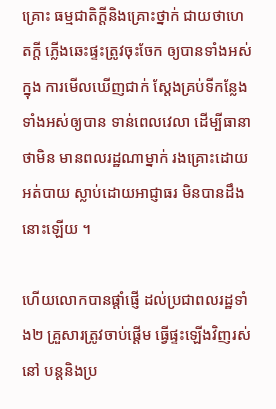គ្រោះ ធម្មជាតិក្តីនិងគ្រោះថ្នាក់ ជាយថាហេតក្តី ភ្លើងឆេះផ្ទះត្រូវចុះចែក ឲ្យបានទាំងអស់ក្នុង ការមើលឃើញជាក់ ស្តែងគ្រប់ទីកន្លែង ទាំងអស់ឲ្យបាន ទាន់ពេលវេលា ដើម្បីធានាថាមិន មានពលរដ្ឋណាម្នាក់ រងគ្រោះដោយអត់បាយ ស្លាប់ដោយអាជ្ញាធរ មិនបានដឹងនោះឡើយ ។

ហើយលោកបានផ្តាំផ្ញើ ដល់ប្រជាពលរដ្ឋទាំង២ គ្រួសារត្រូវចាប់ផ្តើម ធ្វើផ្ទះឡើងវិញរស់នៅ បន្តនិងប្រ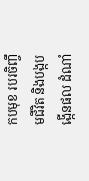កបមុខ របរចិញ្ចឹមជីវិត និងបង្កបង្កើនផល ដំណាំ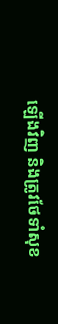ឡើងវិញ និងត្រូវថែទាំសុខ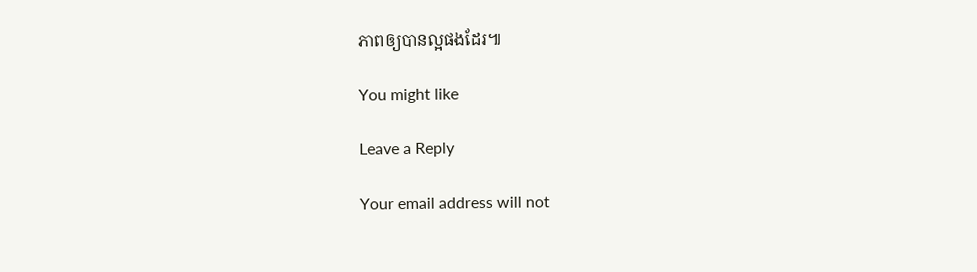ភាពឲ្យបានល្អផងដែរ៕

You might like

Leave a Reply

Your email address will not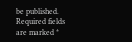be published. Required fields are marked *